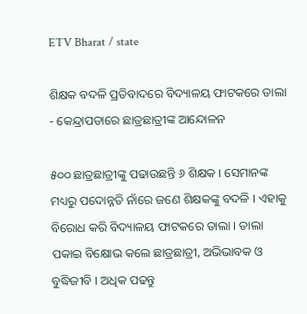ETV Bharat / state

ଶିକ୍ଷକ ବଦଳି ପ୍ରତିବାଦରେ ବିଦ୍ୟାଳୟ ଫାଟକରେ ତାଲା - କେନ୍ଦ୍ରାପଡାରେ ଛାତ୍ରଛାତ୍ରୀଙ୍କ ଆନ୍ଦୋଳନ

୫୦୦ ଛାତ୍ରଛାତ୍ରୀଙ୍କୁ ପଢାଉଛନ୍ତି ୬ ଶିକ୍ଷକ । ସେମାନଙ୍କ ମଧ୍ୟରୁ ପଦୋନ୍ନତି ନାଁରେ ଜଣେ ଶିକ୍ଷକଙ୍କୁ ବଦଳି । ଏହାକୁ ବିରୋଧ କରି ବିଦ୍ୟାଳୟ ଫାଟକରେ ତାଲା । ତାଲା ପକାଇ ବିକ୍ଷୋଭ କଲେ ଛାତ୍ରଛାତ୍ରୀ, ଅଭିଭାବକ ଓ ବୁଦ୍ଧିଜୀବି । ଅଧିକ ପଢନ୍ତୁ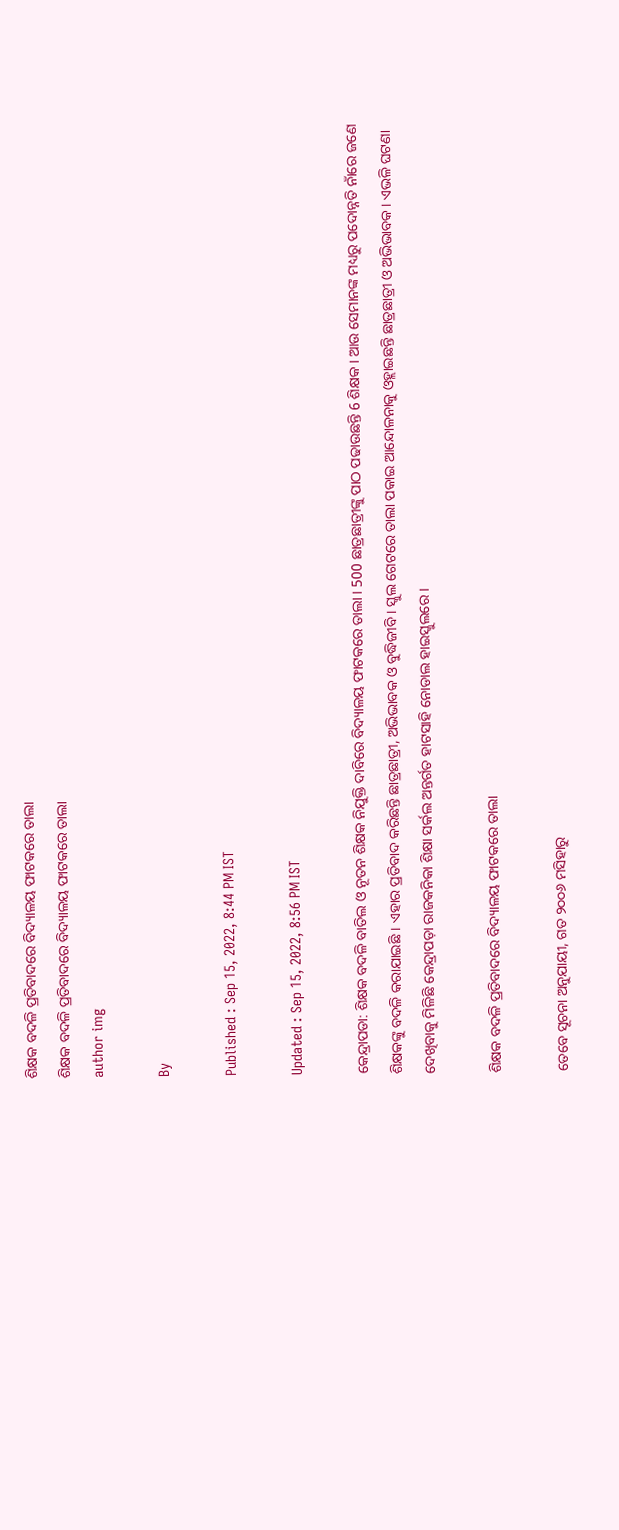ଶିକ୍ଷକ ବଦଳି ପ୍ରତିବାଦରେ ବିଦ୍ୟାଳୟ ଫାଟକରେ ତାଲା
ଶିକ୍ଷକ ବଦଳି ପ୍ରତିବାଦରେ ବିଦ୍ୟାଳୟ ଫାଟକରେ ତାଲା
author img

By

Published : Sep 15, 2022, 8:44 PM IST

Updated : Sep 15, 2022, 8:56 PM IST

କେନ୍ଦ୍ରାପଡା: ଶିକ୍ଷକ ବଦଳି ବାତିଲ ଓ ନୂତନ ଶିକ୍ଷକ ନିଯୁକ୍ତି ଦାବିରେ ବିଦ୍ୟାଳୟ ଫାଟକରେ ତାଲା । 500 ଛାତ୍ରଛାତ୍ରୀଙ୍କୁ ପାଠ ପଢାଉଛନ୍ତି 6 ଶିକ୍ଷକ । ଆଉ ସେମାନଙ୍କ ମଧ୍ୟରୁ ପଦୋନ୍ନତି ନାଁରେ ଜଣେ ଶିକ୍ଷକଙ୍କୁ ବଦଳି କରାଯାଇଛି । ଏହାର ପ୍ରତିବାଦ କରିଛନ୍ତି ଛାତ୍ରଛାତ୍ରୀ, ଅଭିଭାବକ ଓ ବୁଦ୍ଧିଜୀବି । ସ୍କୁଲ ଗେଟରେ ତାଲା ପକାଇ ଆନ୍ଦୋଳନାକୁ ଓହ୍ଲାଇଛନ୍ତି ଛାତ୍ରଛାତ୍ରୀ ଓ ଅଭିଭାବକ । ଏଭଳି ଘଟଣା ଦେଖିବାକୁ ମିଳିଛି କେନ୍ଦ୍ରାପଡ଼ା ରାଜକନିକା ଶିକ୍ଷା ସର୍କଲ ଅନ୍ତର୍ଗତ ହାଟସାହି ନୋଡାଲ ହାଇସ୍କୁଲରେ ।

ଶିକ୍ଷକ ବଦଳି ପ୍ରତିବାଦରେ ବିଦ୍ୟାଳୟ ଫାଟକରେ ତାଲା

ତେବେ ସୂଚନା ଅନୁଯାୟୀ, ଗତ ୨୦୦୬ ମସିହାରୁ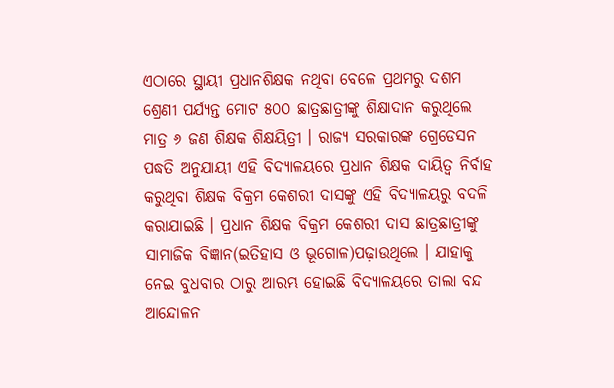ଏଠାରେ ସ୍ଥାୟୀ ପ୍ରଧାନଶିକ୍ଷକ ନଥିବା ବେଳେ ପ୍ରଥମରୁ ଦଶମ ଶ୍ରେଣୀ ପର୍ଯ୍ୟନ୍ତ ମୋଟ ୫୦୦ ଛାତ୍ରଛାତ୍ରୀଙ୍କୁ ଶିକ୍ଷାଦାନ କରୁଥିଲେ ମାତ୍ର ୬ ଜଣ ଶିକ୍ଷକ ଶିକ୍ଷୟିତ୍ରୀ । ରାଜ୍ୟ ସରକାରଙ୍କ ଗ୍ରେଡେସନ ପଦ୍ଧତି ଅନୁଯାୟୀ ଏହି ବିଦ୍ୟାଳୟରେ ପ୍ରଧାନ ଶିକ୍ଷକ ଦାୟିତ୍ବ ନିର୍ବାହ କରୁଥିବା ଶିକ୍ଷକ ବିକ୍ରମ କେଶରୀ ଦାସଙ୍କୁ ଏହି ବିଦ୍ୟାଳୟରୁ ବଦଳି କରାଯାଇଛି । ପ୍ରଧାନ ଶିକ୍ଷକ ବିକ୍ରମ କେଶରୀ ଦାସ ଛାତ୍ରଛାତ୍ରୀଙ୍କୁ ସାମାଜିକ ବିଜ୍ଞାନ(ଇତିହାସ ଓ ଭୂଗୋଳ)ପଢ଼ାଉଥିଲେ । ଯାହାକୁ ନେଇ ବୁଧବାର ଠାରୁ ଆରମ୍ଭ ହୋଇଛି ବିଦ୍ୟାଳୟରେ ତାଲା ବନ୍ଦ ଆନ୍ଦୋଳନ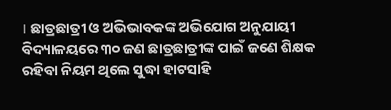। ଛାତ୍ରଛାତ୍ରୀ ଓ ଅଭିଭାବକଙ୍କ ଅଭିଯୋଗ ଅନୁଯାୟୀ ବିଦ୍ୟାଳୟରେ ୩୦ ଜଣ ଛାତ୍ରଛାତ୍ରୀଙ୍କ ପାଇଁ ଜଣେ ଶିକ୍ଷକ ରହିବା ନିୟମ ଥିଲେ ସୁଦ୍ଧା ହାଟସାହି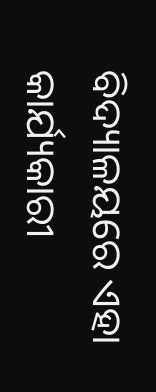ବିଦ୍ୟାଳୟରେ ଏହା କାର୍ଯ୍ୟକାରୀ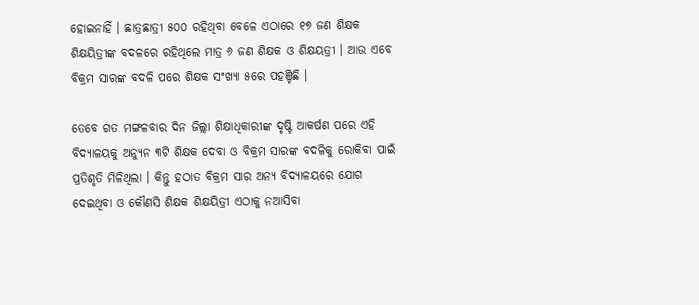ହୋଇନାହିଁ । ଛାତ୍ରଛାତ୍ରୀ ୫୦୦ ରହିଥିବା ବେଳେ ଏଠାରେ ୧୭ ଜଣ ଶିକ୍ଷକ ଶିକ୍ଷୟିତ୍ରୀଙ୍କ ବଦଳରେ ରହିଥିଲେ ମାତ୍ର ୬ ଜଣ ଶିକ୍ଷକ ଓ ଶିକ୍ଷୟତ୍ରୀ । ଆଉ ଏବେ ବିକ୍ରମ ସାରଙ୍କ ବଦଳି ପରେ ଶିକ୍ଷକ ସଂଖ୍ୟା ୫ରେ ପହଞ୍ଚିଛି ।

ତେବେ ଗତ ମଙ୍ଗଳବାର ଦିନ ଜିଲ୍ଲା ଶିକ୍ଷାଧିକାରୀଙ୍କ ଦୃଷ୍ଟି ଆକର୍ଷଣ ପରେ ଏହି ବିଦ୍ୟାଳୟକୁ ଅନ୍ୟୁନ ୩ଟି ଶିକ୍ଷକ ଦେବା ଓ ବିକ୍ରମ ସାରଙ୍କ ବଦଳିକୁ ରୋକିବା ପାଇଁ ପ୍ରତିଶୃତି ମିଳିଥିଲା । କିନ୍ତୁ ହଠାତ ବିକ୍ରମ ସାର ଅନ୍ୟ ବିଦ୍ୟାଳୟରେ ଯୋଗ ଦେଇଥିବା ଓ କୌଣସି ଶିକ୍ଷକ ଶିକ୍ଷୟିତ୍ରୀ ଏଠାକୁ ନଆସିବା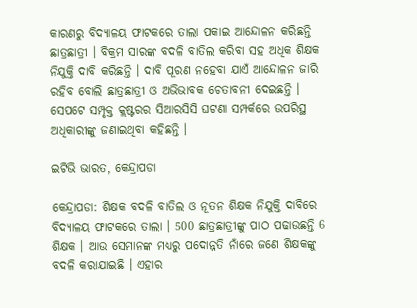କାରଣରୁ ବିଦ୍ୟାଳୟ ଫାଟକରେ ତାଲା ପକାଇ ଆନ୍ଦୋଳନ କରିଛନ୍ତି ଛାତ୍ରଛାତ୍ରୀ । ବିକ୍ରମ ସାରଙ୍କ ବଦଳି ବାତିଲ କରିବା ସହ ଅଧିକ ଶିକ୍ଷକ ନିଯୁକ୍ତି ଦାବି କରିଛନ୍ତି । ଦାବି ପୂରଣ ନହେବା ଯାଏଁ ଆନ୍ଦୋଳନ ଜାରି ରହିବ ବୋଲି ଛାତ୍ରଛାତ୍ରୀ ଓ ଅଭିଭାବକ ଚେତାବନୀ ଦେଇଛନ୍ତି । ସେପଟେ ସମ୍ପୃକ୍ତ କ୍ଲଷ୍ଟରର ସିଆରସିସି ଘଟଣା ସମ୍ପର୍କରେ ଉପରିସ୍ଥ ଅଧିକାରୀଙ୍କୁ ଜଣାଇଥିବା କହିଛନ୍ତି ।

ଇଟିଭି ଭାରତ, କେନ୍ଦ୍ରାପଡା

କେନ୍ଦ୍ରାପଡା: ଶିକ୍ଷକ ବଦଳି ବାତିଲ ଓ ନୂତନ ଶିକ୍ଷକ ନିଯୁକ୍ତି ଦାବିରେ ବିଦ୍ୟାଳୟ ଫାଟକରେ ତାଲା । 500 ଛାତ୍ରଛାତ୍ରୀଙ୍କୁ ପାଠ ପଢାଉଛନ୍ତି 6 ଶିକ୍ଷକ । ଆଉ ସେମାନଙ୍କ ମଧ୍ୟରୁ ପଦୋନ୍ନତି ନାଁରେ ଜଣେ ଶିକ୍ଷକଙ୍କୁ ବଦଳି କରାଯାଇଛି । ଏହାର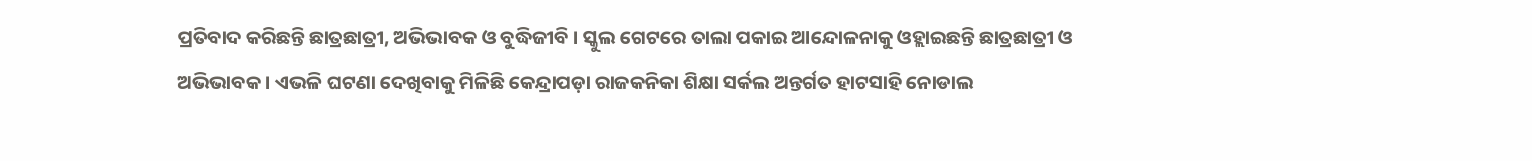ପ୍ରତିବାଦ କରିଛନ୍ତି ଛାତ୍ରଛାତ୍ରୀ, ଅଭିଭାବକ ଓ ବୁଦ୍ଧିଜୀବି । ସ୍କୁଲ ଗେଟରେ ତାଲା ପକାଇ ଆନ୍ଦୋଳନାକୁ ଓହ୍ଲାଇଛନ୍ତି ଛାତ୍ରଛାତ୍ରୀ ଓ ଅଭିଭାବକ । ଏଭଳି ଘଟଣା ଦେଖିବାକୁ ମିଳିଛି କେନ୍ଦ୍ରାପଡ଼ା ରାଜକନିକା ଶିକ୍ଷା ସର୍କଲ ଅନ୍ତର୍ଗତ ହାଟସାହି ନୋଡାଲ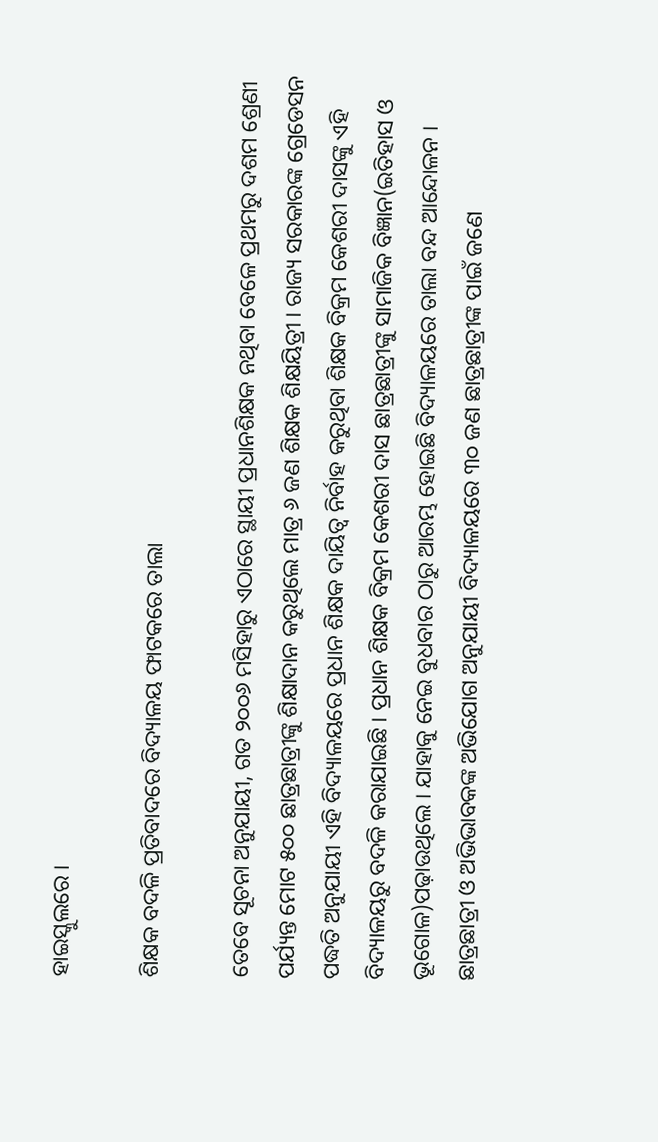ହାଇସ୍କୁଲରେ ।

ଶିକ୍ଷକ ବଦଳି ପ୍ରତିବାଦରେ ବିଦ୍ୟାଳୟ ଫାଟକରେ ତାଲା

ତେବେ ସୂଚନା ଅନୁଯାୟୀ, ଗତ ୨୦୦୬ ମସିହାରୁ ଏଠାରେ ସ୍ଥାୟୀ ପ୍ରଧାନଶିକ୍ଷକ ନଥିବା ବେଳେ ପ୍ରଥମରୁ ଦଶମ ଶ୍ରେଣୀ ପର୍ଯ୍ୟନ୍ତ ମୋଟ ୫୦୦ ଛାତ୍ରଛାତ୍ରୀଙ୍କୁ ଶିକ୍ଷାଦାନ କରୁଥିଲେ ମାତ୍ର ୬ ଜଣ ଶିକ୍ଷକ ଶିକ୍ଷୟିତ୍ରୀ । ରାଜ୍ୟ ସରକାରଙ୍କ ଗ୍ରେଡେସନ ପଦ୍ଧତି ଅନୁଯାୟୀ ଏହି ବିଦ୍ୟାଳୟରେ ପ୍ରଧାନ ଶିକ୍ଷକ ଦାୟିତ୍ବ ନିର୍ବାହ କରୁଥିବା ଶିକ୍ଷକ ବିକ୍ରମ କେଶରୀ ଦାସଙ୍କୁ ଏହି ବିଦ୍ୟାଳୟରୁ ବଦଳି କରାଯାଇଛି । ପ୍ରଧାନ ଶିକ୍ଷକ ବିକ୍ରମ କେଶରୀ ଦାସ ଛାତ୍ରଛାତ୍ରୀଙ୍କୁ ସାମାଜିକ ବିଜ୍ଞାନ(ଇତିହାସ ଓ ଭୂଗୋଳ)ପଢ଼ାଉଥିଲେ । ଯାହାକୁ ନେଇ ବୁଧବାର ଠାରୁ ଆରମ୍ଭ ହୋଇଛି ବିଦ୍ୟାଳୟରେ ତାଲା ବନ୍ଦ ଆନ୍ଦୋଳନ । ଛାତ୍ରଛାତ୍ରୀ ଓ ଅଭିଭାବକଙ୍କ ଅଭିଯୋଗ ଅନୁଯାୟୀ ବିଦ୍ୟାଳୟରେ ୩୦ ଜଣ ଛାତ୍ରଛାତ୍ରୀଙ୍କ ପାଇଁ ଜଣେ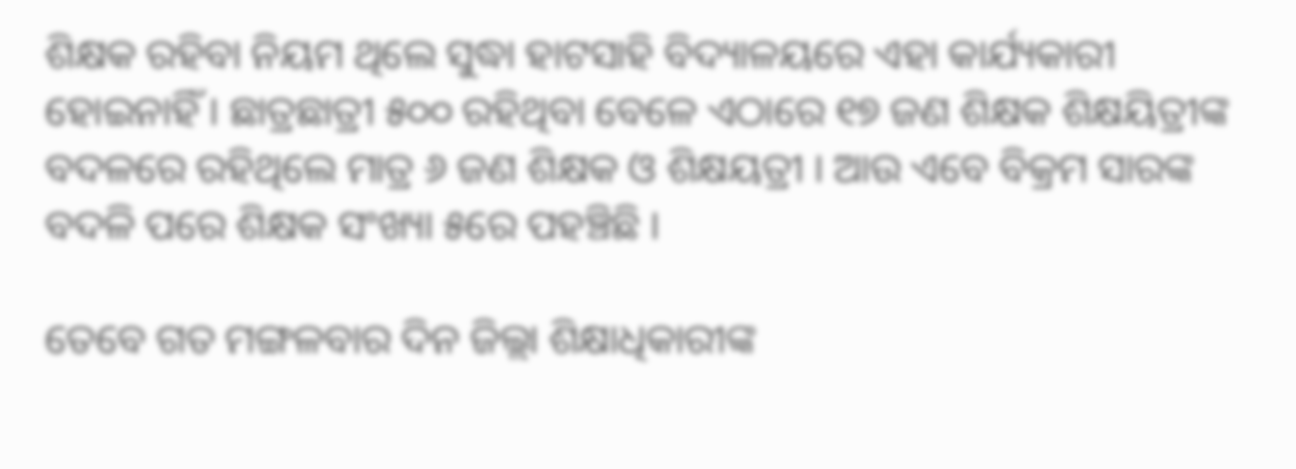ଶିକ୍ଷକ ରହିବା ନିୟମ ଥିଲେ ସୁଦ୍ଧା ହାଟସାହି ବିଦ୍ୟାଳୟରେ ଏହା କାର୍ଯ୍ୟକାରୀ ହୋଇନାହିଁ । ଛାତ୍ରଛାତ୍ରୀ ୫୦୦ ରହିଥିବା ବେଳେ ଏଠାରେ ୧୭ ଜଣ ଶିକ୍ଷକ ଶିକ୍ଷୟିତ୍ରୀଙ୍କ ବଦଳରେ ରହିଥିଲେ ମାତ୍ର ୬ ଜଣ ଶିକ୍ଷକ ଓ ଶିକ୍ଷୟତ୍ରୀ । ଆଉ ଏବେ ବିକ୍ରମ ସାରଙ୍କ ବଦଳି ପରେ ଶିକ୍ଷକ ସଂଖ୍ୟା ୫ରେ ପହଞ୍ଚିଛି ।

ତେବେ ଗତ ମଙ୍ଗଳବାର ଦିନ ଜିଲ୍ଲା ଶିକ୍ଷାଧିକାରୀଙ୍କ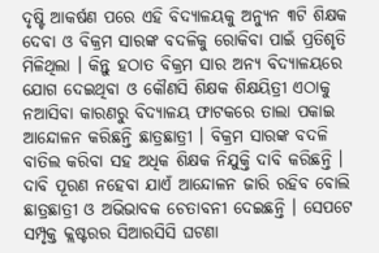ଦୃଷ୍ଟି ଆକର୍ଷଣ ପରେ ଏହି ବିଦ୍ୟାଳୟକୁ ଅନ୍ୟୁନ ୩ଟି ଶିକ୍ଷକ ଦେବା ଓ ବିକ୍ରମ ସାରଙ୍କ ବଦଳିକୁ ରୋକିବା ପାଇଁ ପ୍ରତିଶୃତି ମିଳିଥିଲା । କିନ୍ତୁ ହଠାତ ବିକ୍ରମ ସାର ଅନ୍ୟ ବିଦ୍ୟାଳୟରେ ଯୋଗ ଦେଇଥିବା ଓ କୌଣସି ଶିକ୍ଷକ ଶିକ୍ଷୟିତ୍ରୀ ଏଠାକୁ ନଆସିବା କାରଣରୁ ବିଦ୍ୟାଳୟ ଫାଟକରେ ତାଲା ପକାଇ ଆନ୍ଦୋଳନ କରିଛନ୍ତି ଛାତ୍ରଛାତ୍ରୀ । ବିକ୍ରମ ସାରଙ୍କ ବଦଳି ବାତିଲ କରିବା ସହ ଅଧିକ ଶିକ୍ଷକ ନିଯୁକ୍ତି ଦାବି କରିଛନ୍ତି । ଦାବି ପୂରଣ ନହେବା ଯାଏଁ ଆନ୍ଦୋଳନ ଜାରି ରହିବ ବୋଲି ଛାତ୍ରଛାତ୍ରୀ ଓ ଅଭିଭାବକ ଚେତାବନୀ ଦେଇଛନ୍ତି । ସେପଟେ ସମ୍ପୃକ୍ତ କ୍ଲଷ୍ଟରର ସିଆରସିସି ଘଟଣା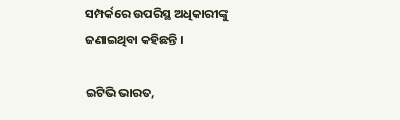ସମ୍ପର୍କରେ ଉପରିସ୍ଥ ଅଧିକାରୀଙ୍କୁ ଜଣାଇଥିବା କହିଛନ୍ତି ।

ଇଟିଭି ଭାରତ,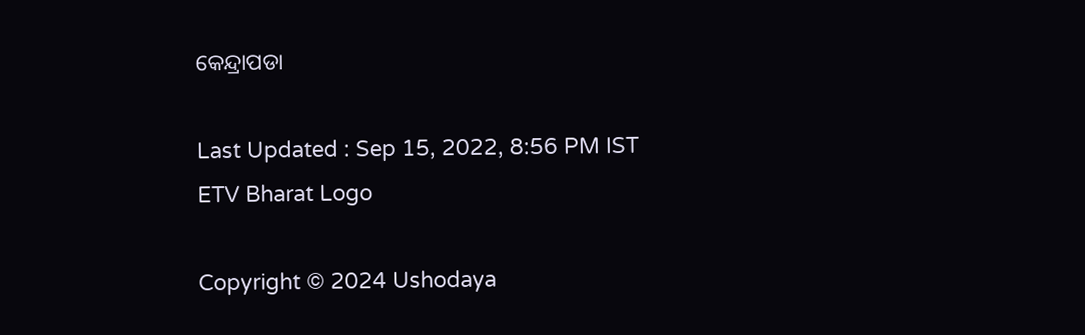କେନ୍ଦ୍ରାପଡା

Last Updated : Sep 15, 2022, 8:56 PM IST
ETV Bharat Logo

Copyright © 2024 Ushodaya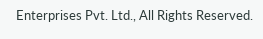Enterprises Pvt. Ltd., All Rights Reserved.